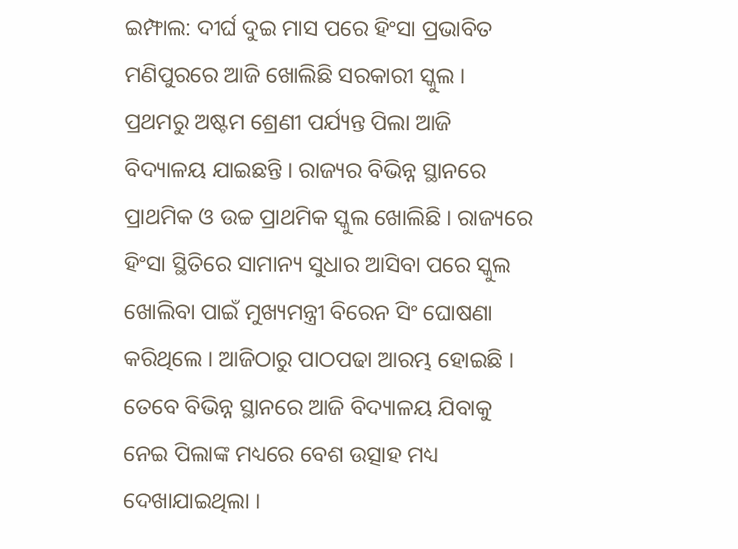ଇମ୍ଫାଲ: ଦୀର୍ଘ ଦୁଇ ମାସ ପରେ ହିଂସା ପ୍ରଭାବିତ ମଣିପୁରରେ ଆଜି ଖୋଲିଛି ସରକାରୀ ସ୍କୁଲ । ପ୍ରଥମରୁ ଅଷ୍ଟମ ଶ୍ରେଣୀ ପର୍ଯ୍ୟନ୍ତ ପିଲା ଆଜି ବିଦ୍ୟାଳୟ ଯାଇଛନ୍ତି । ରାଜ୍ୟର ବିଭିନ୍ନ ସ୍ଥାନରେ ପ୍ରାଥମିକ ଓ ଉଚ୍ଚ ପ୍ରାଥମିକ ସ୍କୁଲ ଖୋଲିଛି । ରାଜ୍ୟରେ ହିଂସା ସ୍ଥିତିରେ ସାମାନ୍ୟ ସୁଧାର ଆସିବା ପରେ ସ୍କୁଲ ଖୋଲିବା ପାଇଁ ମୁଖ୍ୟମନ୍ତ୍ରୀ ବିରେନ ସିଂ ଘୋଷଣା କରିଥିଲେ । ଆଜିଠାରୁ ପାଠପଢା ଆରମ୍ଭ ହୋଇଛି । ତେବେ ବିଭିନ୍ନ ସ୍ଥାନରେ ଆଜି ବିଦ୍ୟାଳୟ ଯିବାକୁ ନେଇ ପିଲାଙ୍କ ମଧ୍ୟରେ ବେଶ ଉତ୍ସାହ ମଧ୍ୟ ଦେଖାଯାଇଥିଲା ।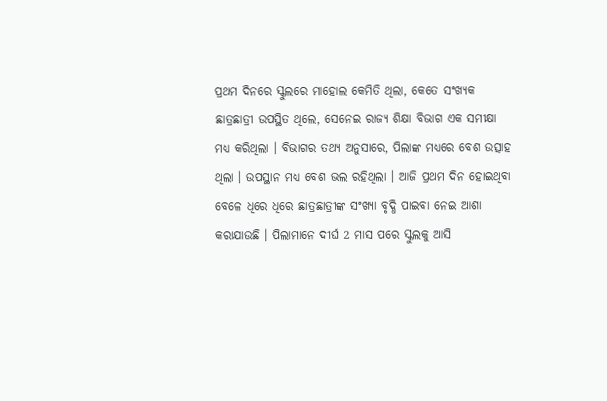ପ୍ରଥମ ଦିନରେ ସ୍କୁଲରେ ମାହୋଲ କେମିତି ଥିଲା, କେତେ ସଂଖ୍ୟକ ଛାତ୍ରଛାତ୍ରୀ ଉପସ୍ଥିତ ଥିଲେ, ସେନେଇ ରାଜ୍ୟ ଶିକ୍ଷା ବିଭାଗ ଏକ ସମୀକ୍ଷା ମଧ୍ୟ କରିଥିଲା । ବିଭାଗର ତଥ୍ୟ ଅନୁସାରେ, ପିଲାଙ୍କ ମଧ୍ୟରେ ବେଶ ଉତ୍ସାହ ଥିଲା । ଉପସ୍ଥାନ ମଧ୍ୟ ବେଶ ଭଲ ରହିଥିଲା । ଆଜି ପ୍ରଥମ ଦିନ ହୋଇଥିବା ବେଳେ ଧିରେ ଧିରେ ଛାତ୍ରଛାତ୍ରୀଙ୍କ ସଂଖ୍ୟା ବୃଦ୍ଧି ପାଇବା ନେଇ ଆଶା କରାଯାଉଛି । ପିଲାମାନେ ଦୀର୍ଘ 2 ମାସ ପରେ ସ୍କୁଲକୁ ଆସି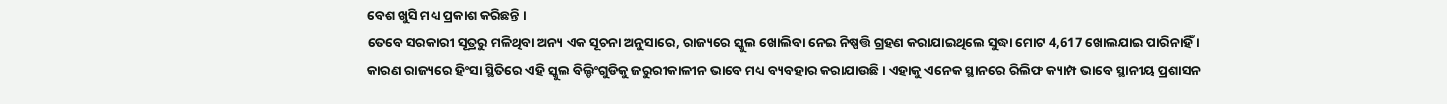ବେଶ ଖୁସି ମଧ୍ୟ ପ୍ରକାଶ କରିଛନ୍ତି ।
ତେବେ ସରକାରୀ ସୂତ୍ରରୁ ମଳିଥିବା ଅନ୍ୟ ଏକ ସୂଚନା ଅନୁସାରେ, ରାଜ୍ୟରେ ସ୍କୁଲ ଖୋଲିବା ନେଇ ନିଷ୍ପତ୍ତି ଗ୍ରହଣ କରାଯାଇଥିଲେ ସୁଦ୍ଧା ମୋଟ 4,617 ଖୋଲଯାଇ ପାରିନାହିଁ । କାରଣ ରାଜ୍ୟରେ ହିଂସା ସ୍ଥିତିରେ ଏହି ସ୍କୁଲ ବିଲ୍ଡିଂଗୁଡିକୁ ଜରୁରୀକାଳୀନ ଭାବେ ମଧ୍ୟ ବ୍ୟବହାର କରାଯାଉଛି । ଏହାକୁ ଏନେକ ସ୍ଥାନରେ ରିଲିଫ କ୍ୟାମ୍ପ ଭାବେ ସ୍ଥାନୀୟ ପ୍ରଶାସନ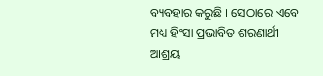ବ୍ୟବହାର କରୁଛି । ସେଠାରେ ଏବେ ମଧ୍ୟ ହିଂସା ପ୍ରଭାବିତ ଶରଣାର୍ଥୀ ଆଶ୍ରୟ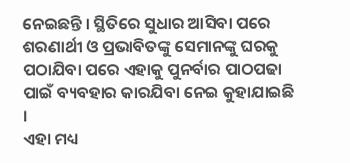ନେଇଛନ୍ତି । ସ୍ଥିତିରେ ସୁଧାର ଆସିବା ପରେ ଶରଣାର୍ଥୀ ଓ ପ୍ରଭାବିତଙ୍କୁ ସେମାନଙ୍କୁ ଘରକୁ ପଠାଯିବା ପରେ ଏହାକୁ ପୁନର୍ବାର ପାଠପଢା ପାଇଁ ବ୍ୟବହାର କାରଯିବା ନେଇ କୁହାଯାଇଛି ।
ଏହା ମଧ୍ୟ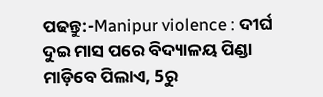ପଢନ୍ତୁ:-Manipur violence : ଦୀର୍ଘ ଦୁଇ ମାସ ପରେ ବିଦ୍ୟାଳୟ ପିଣ୍ଡା ମାଡ଼ିବେ ପିଲାଏ, 5ରୁ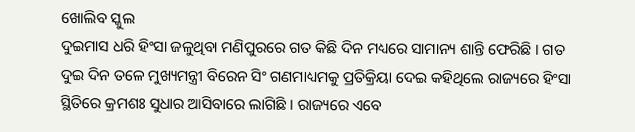ଖୋଲିବ ସ୍କୁଲ
ଦୁଇମାସ ଧରି ହିଂସା ଜଳୁଥିବା ମଣିପୁରରେ ଗତ କିଛି ଦିନ ମଧ୍ୟରେ ସାମାନ୍ୟ ଶାନ୍ତି ଫେରିଛି । ଗତ ଦୁଇ ଦିନ ତଳେ ମୁଖ୍ୟମନ୍ତ୍ରୀ ବିରେନ ସିଂ ଗଣମାଧ୍ୟମକୁ ପ୍ରତିକ୍ରିୟା ଦେଇ କହିଥିଲେ ରାଜ୍ୟରେ ହିଂସା ସ୍ଥିତିରେ କ୍ରମଶଃ ସୁଧାର ଆସିବାରେ ଲାଗିଛି । ରାଜ୍ୟରେ ଏବେ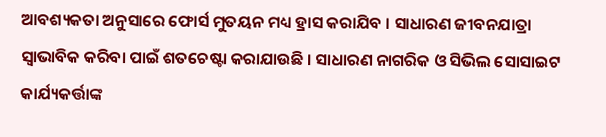ଆବଶ୍ୟକତା ଅନୁସାରେ ଫୋର୍ସ ମୁତୟନ ମଧ୍ୟ ହ୍ରାସ କରାଯିବ । ସାଧାରଣ ଜୀବନଯାତ୍ରା ସ୍ବାଭାବିକ କରିବା ପାଇଁ ଶତଚେଷ୍ଟା କରାଯାଉଛି । ସାଧାରଣ ନାଗରିକ ଓ ସିଭିଲ ସୋସାଇଟ କାର୍ଯ୍ୟକର୍ତ୍ତାଙ୍କ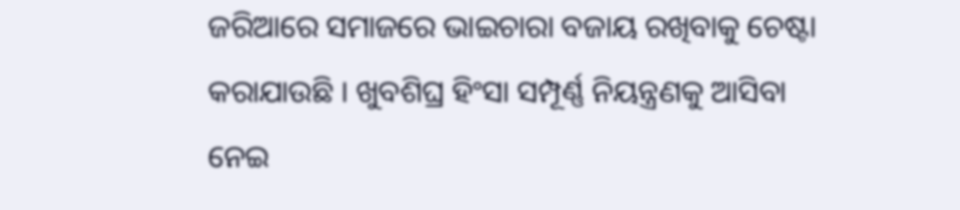ଜରିଆରେ ସମାଜରେ ଭାଇଚାରା ବଜାୟ ରଖିବାକୁ ଚେଷ୍ଟା କରାଯାଉଛି । ଖୁବଶିଘ୍ର ହିଂସା ସମ୍ପୂର୍ଣ୍ଣ ନିୟନ୍ତ୍ରଣକୁ ଆସିବା ନେଇ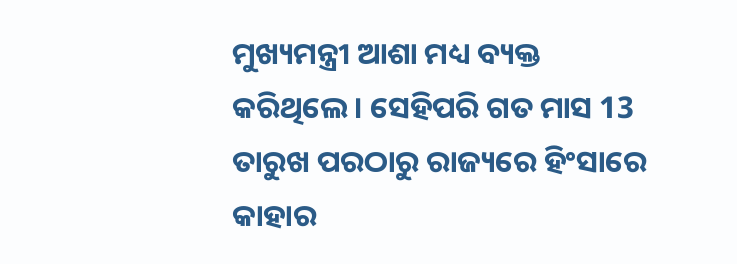ମୁଖ୍ୟମନ୍ତ୍ରୀ ଆଶା ମଧ୍ୟ ବ୍ୟକ୍ତ କରିଥିଲେ । ସେହିପରି ଗତ ମାସ 13 ତାରୁଖ ପରଠାରୁ ରାଜ୍ୟରେ ହିଂସାରେ କାହାର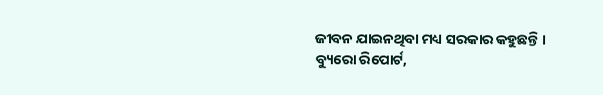ଜୀବନ ଯାଇନଥିବା ମଧ୍ୟ ସରକାର କହୁଛନ୍ତି ।
ବ୍ୟୁରୋ ରିପୋର୍ଟ,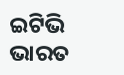ଇଟିଭି ଭାରତ